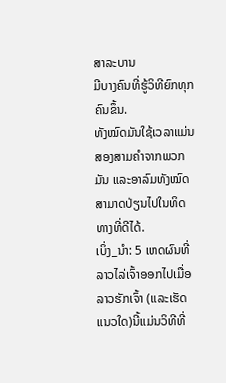ສາລະບານ
ມີບາງຄົນທີ່ຮູ້ວິທີຍົກທຸກຄົນຂຶ້ນ.
ທັງໝົດມັນໃຊ້ເວລາແມ່ນສອງສາມຄຳຈາກພວກມັນ ແລະອາລົມທັງໝົດສາມາດປ່ຽນໄປໃນທິດທາງທີ່ດີໄດ້.
ເບິ່ງ_ນຳ: 5 ເຫດຜົນທີ່ລາວໄລ່ເຈົ້າອອກໄປເມື່ອລາວຮັກເຈົ້າ (ແລະເຮັດແນວໃດ)ນີ້ແມ່ນວິທີທີ່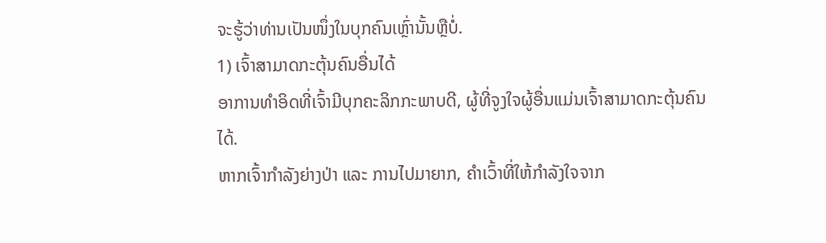ຈະຮູ້ວ່າທ່ານເປັນໜຶ່ງໃນບຸກຄົນເຫຼົ່ານັ້ນຫຼືບໍ່.
1) ເຈົ້າສາມາດກະຕຸ້ນຄົນອື່ນໄດ້
ອາການທຳອິດທີ່ເຈົ້າມີບຸກຄະລິກກະພາບດີ, ຜູ້ທີ່ຈູງໃຈຜູ້ອື່ນແມ່ນເຈົ້າສາມາດກະຕຸ້ນຄົນໄດ້.
ຫາກເຈົ້າກຳລັງຍ່າງປ່າ ແລະ ການໄປມາຍາກ, ຄຳເວົ້າທີ່ໃຫ້ກຳລັງໃຈຈາກ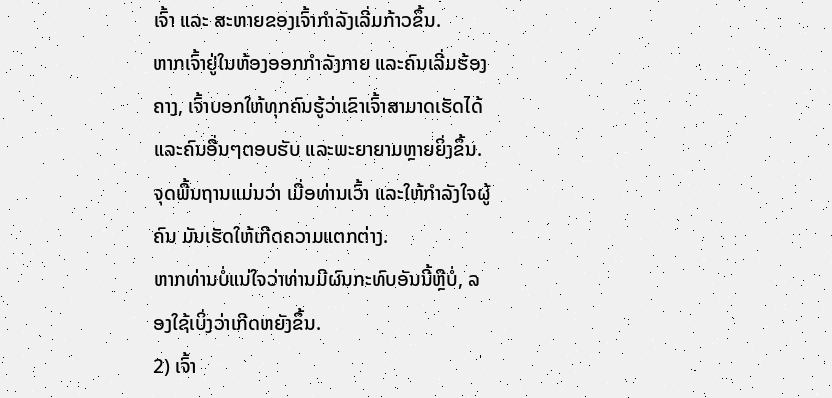ເຈົ້າ ແລະ ສະຫາຍຂອງເຈົ້າກຳລັງເລີ່ມກ້າວຂຶ້ນ.
ຫາກເຈົ້າຢູ່ໃນຫ້ອງອອກກໍາລັງກາຍ ແລະຄົນເລີ່ມຮ້ອງຄາງ, ເຈົ້າບອກໃຫ້ທຸກຄົນຮູ້ວ່າເຂົາເຈົ້າສາມາດເຮັດໄດ້ ແລະຄົນອື່ນໆຕອບຮັບ ແລະພະຍາຍາມຫຼາຍຍິ່ງຂຶ້ນ.
ຈຸດພື້ນຖານແມ່ນວ່າ ເມື່ອທ່ານເວົ້າ ແລະໃຫ້ກຳລັງໃຈຜູ້ຄົນ ມັນເຮັດໃຫ້ເກີດຄວາມແຕກຕ່າງ.
ຫາກທ່ານບໍ່ແນ່ໃຈວ່າທ່ານມີຜົນກະທົບອັນນີ້ຫຼືບໍ່, ລອງໃຊ້ເບິ່ງວ່າເກີດຫຍັງຂຶ້ນ.
2) ເຈົ້າ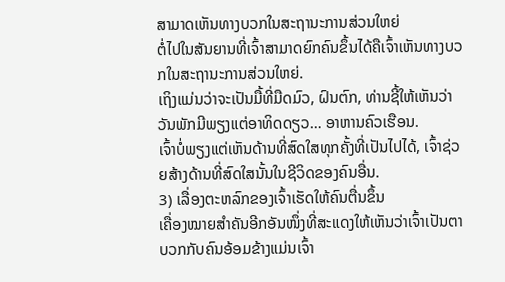ສາມາດເຫັນທາງບວກໃນສະຖານະການສ່ວນໃຫຍ່
ຕໍ່ໄປໃນສັນຍານທີ່ເຈົ້າສາມາດຍົກຄົນຂຶ້ນໄດ້ຄືເຈົ້າເຫັນທາງບວກໃນສະຖານະການສ່ວນໃຫຍ່.
ເຖິງແມ່ນວ່າຈະເປັນມື້ທີ່ມືດມົວ, ຝົນຕົກ, ທ່ານຊີ້ໃຫ້ເຫັນວ່າວັນພັກມີພຽງແຕ່ອາທິດດຽວ… ອາຫານຄົວເຮືອນ.
ເຈົ້າບໍ່ພຽງແຕ່ເຫັນດ້ານທີ່ສົດໃສທຸກຄັ້ງທີ່ເປັນໄປໄດ້, ເຈົ້າຊ່ວຍສ້າງດ້ານທີ່ສົດໃສນັ້ນໃນຊີວິດຂອງຄົນອື່ນ.
3) ເລື່ອງຕະຫລົກຂອງເຈົ້າເຮັດໃຫ້ຄົນຕື່ນຂຶ້ນ
ເຄື່ອງໝາຍສຳຄັນອີກອັນໜຶ່ງທີ່ສະແດງໃຫ້ເຫັນວ່າເຈົ້າເປັນຕາບວກກັບຄົນອ້ອມຂ້າງແມ່ນເຈົ້າ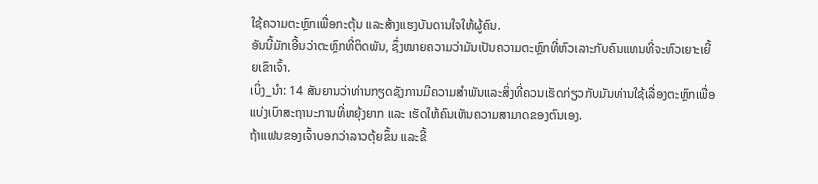ໃຊ້ຄວາມຕະຫຼົກເພື່ອກະຕຸ້ນ ແລະສ້າງແຮງບັນດານໃຈໃຫ້ຜູ້ຄົນ.
ອັນນີ້ມັກເອີ້ນວ່າຕະຫຼົກທີ່ຕິດພັນ, ຊຶ່ງໝາຍຄວາມວ່າມັນເປັນຄວາມຕະຫຼົກທີ່ຫົວເລາະກັບຄົນແທນທີ່ຈະຫົວເຍາະເຍີ້ຍເຂົາເຈົ້າ.
ເບິ່ງ_ນຳ: 14 ສັນຍານວ່າທ່ານກຽດຊັງການມີຄວາມສໍາພັນແລະສິ່ງທີ່ຄວນເຮັດກ່ຽວກັບມັນທ່ານໃຊ້ເລື່ອງຕະຫຼົກເພື່ອແບ່ງເບົາສະຖານະການທີ່ຫຍຸ້ງຍາກ ແລະ ເຮັດໃຫ້ຄົນເຫັນຄວາມສາມາດຂອງຕົນເອງ.
ຖ້າແຟນຂອງເຈົ້າບອກວ່າລາວຕຸ້ຍຂຶ້ນ ແລະຂີ້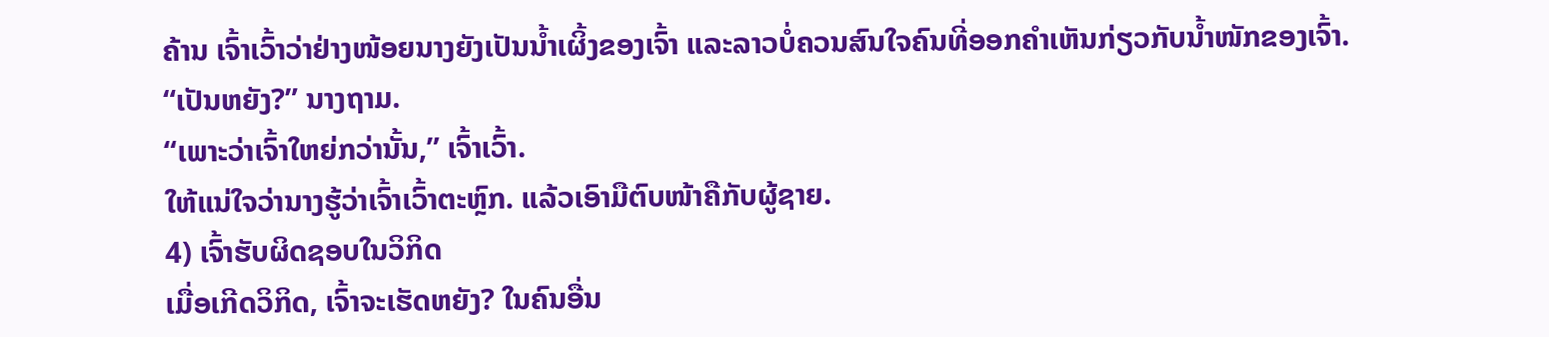ຄ້ານ ເຈົ້າເວົ້າວ່າຢ່າງໜ້ອຍນາງຍັງເປັນນໍ້າເຜິ້ງຂອງເຈົ້າ ແລະລາວບໍ່ຄວນສົນໃຈຄົນທີ່ອອກຄໍາເຫັນກ່ຽວກັບນໍ້າໜັກຂອງເຈົ້າ.
“ເປັນຫຍັງ?” ນາງຖາມ.
“ເພາະວ່າເຈົ້າໃຫຍ່ກວ່ານັ້ນ,” ເຈົ້າເວົ້າ.
ໃຫ້ແນ່ໃຈວ່ານາງຮູ້ວ່າເຈົ້າເວົ້າຕະຫຼົກ. ແລ້ວເອົາມືຕົບໜ້າຄືກັບຜູ້ຊາຍ.
4) ເຈົ້າຮັບຜິດຊອບໃນວິກິດ
ເມື່ອເກີດວິກິດ, ເຈົ້າຈະເຮັດຫຍັງ? ໃນຄົນອື່ນ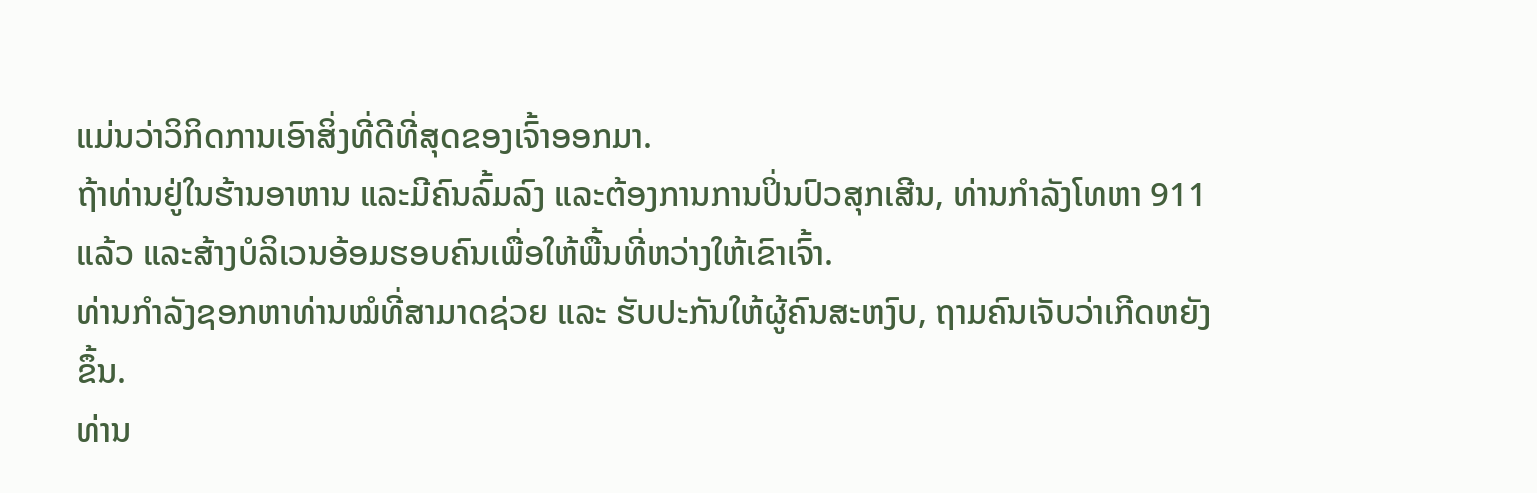ແມ່ນວ່າວິກິດການເອົາສິ່ງທີ່ດີທີ່ສຸດຂອງເຈົ້າອອກມາ.
ຖ້າທ່ານຢູ່ໃນຮ້ານອາຫານ ແລະມີຄົນລົ້ມລົງ ແລະຕ້ອງການການປິ່ນປົວສຸກເສີນ, ທ່ານກຳລັງໂທຫາ 911 ແລ້ວ ແລະສ້າງບໍລິເວນອ້ອມຮອບຄົນເພື່ອໃຫ້ພື້ນທີ່ຫວ່າງໃຫ້ເຂົາເຈົ້າ.
ທ່ານກຳລັງຊອກຫາທ່ານໝໍທີ່ສາມາດຊ່ວຍ ແລະ ຮັບປະກັນໃຫ້ຜູ້ຄົນສະຫງົບ, ຖາມຄົນເຈັບວ່າເກີດຫຍັງຂຶ້ນ.
ທ່ານ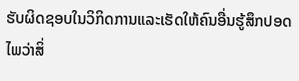ຮັບຜິດຊອບໃນວິກິດການແລະເຮັດໃຫ້ຄົນອື່ນຮູ້ສຶກປອດໄພວ່າສິ່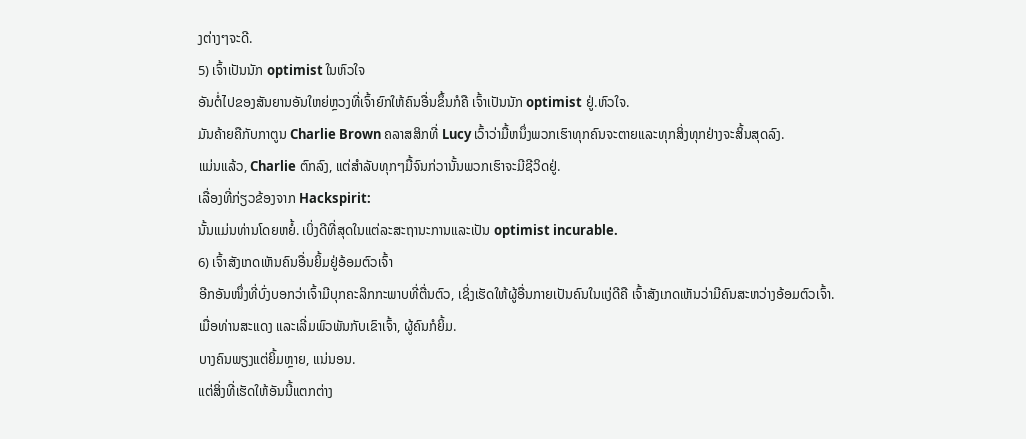ງຕ່າງໆຈະດີ.
5) ເຈົ້າເປັນນັກ optimist ໃນຫົວໃຈ
ອັນຕໍ່ໄປຂອງສັນຍານອັນໃຫຍ່ຫຼວງທີ່ເຈົ້າຍົກໃຫ້ຄົນອື່ນຂຶ້ນກໍຄື ເຈົ້າເປັນນັກ optimist ຢູ່.ຫົວໃຈ.
ມັນຄ້າຍຄືກັບກາຕູນ Charlie Brown ຄລາສສິກທີ່ Lucy ເວົ້າວ່າມື້ຫນຶ່ງພວກເຮົາທຸກຄົນຈະຕາຍແລະທຸກສິ່ງທຸກຢ່າງຈະສິ້ນສຸດລົງ.
ແມ່ນແລ້ວ, Charlie ຕົກລົງ, ແຕ່ສໍາລັບທຸກໆມື້ຈົນກ່ວານັ້ນພວກເຮົາຈະມີຊີວິດຢູ່.
ເລື່ອງທີ່ກ່ຽວຂ້ອງຈາກ Hackspirit:
ນັ້ນແມ່ນທ່ານໂດຍຫຍໍ້. ເບິ່ງດີທີ່ສຸດໃນແຕ່ລະສະຖານະການແລະເປັນ optimist incurable.
6) ເຈົ້າສັງເກດເຫັນຄົນອື່ນຍິ້ມຢູ່ອ້ອມຕົວເຈົ້າ
ອີກອັນໜຶ່ງທີ່ບົ່ງບອກວ່າເຈົ້າມີບຸກຄະລິກກະພາບທີ່ຕື່ນຕົວ, ເຊິ່ງເຮັດໃຫ້ຜູ້ອື່ນກາຍເປັນຄົນໃນແງ່ດີຄື ເຈົ້າສັງເກດເຫັນວ່າມີຄົນສະຫວ່າງອ້ອມຕົວເຈົ້າ.
ເມື່ອທ່ານສະແດງ ແລະເລີ່ມພົວພັນກັບເຂົາເຈົ້າ, ຜູ້ຄົນກໍຍິ້ມ.
ບາງຄົນພຽງແຕ່ຍິ້ມຫຼາຍ, ແນ່ນອນ.
ແຕ່ສິ່ງທີ່ເຮັດໃຫ້ອັນນີ້ແຕກຕ່າງ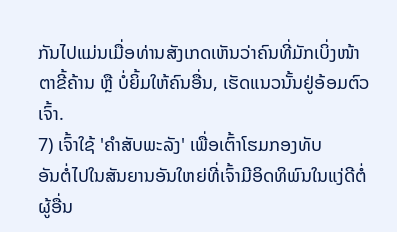ກັນໄປແມ່ນເມື່ອທ່ານສັງເກດເຫັນວ່າຄົນທີ່ມັກເບິ່ງໜ້າຕາຂີ້ຄ້ານ ຫຼື ບໍ່ຍິ້ມໃຫ້ຄົນອື່ນ, ເຮັດແນວນັ້ນຢູ່ອ້ອມຕົວເຈົ້າ.
7) ເຈົ້າໃຊ້ 'ຄຳສັບພະລັງ' ເພື່ອເຕົ້າໂຮມກອງທັບ
ອັນຕໍ່ໄປໃນສັນຍານອັນໃຫຍ່ທີ່ເຈົ້າມີອິດທິພົນໃນແງ່ດີຕໍ່ຜູ້ອື່ນ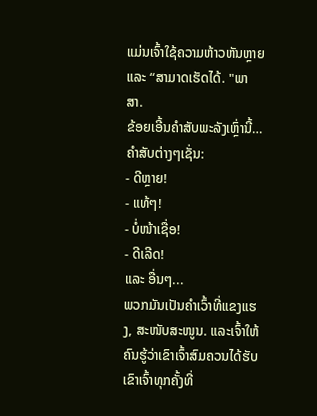ແມ່ນເຈົ້າໃຊ້ຄວາມຫ້າວຫັນຫຼາຍ ແລະ “ສາມາດເຮັດໄດ້. "ພາສາ.
ຂ້ອຍເອີ້ນຄຳສັບພະລັງເຫຼົ່ານີ້…
ຄຳສັບຕ່າງໆເຊັ່ນ:
- ດີຫຼາຍ!
- ແທ້ໆ!
- ບໍ່ໜ້າເຊື່ອ!
- ດີເລີດ!
ແລະ ອື່ນໆ...
ພວກມັນເປັນຄຳເວົ້າທີ່ແຂງແຮງ, ສະໜັບສະໜູນ. ແລະເຈົ້າໃຫ້ຄົນຮູ້ວ່າເຂົາເຈົ້າສົມຄວນໄດ້ຮັບເຂົາເຈົ້າທຸກຄັ້ງທີ່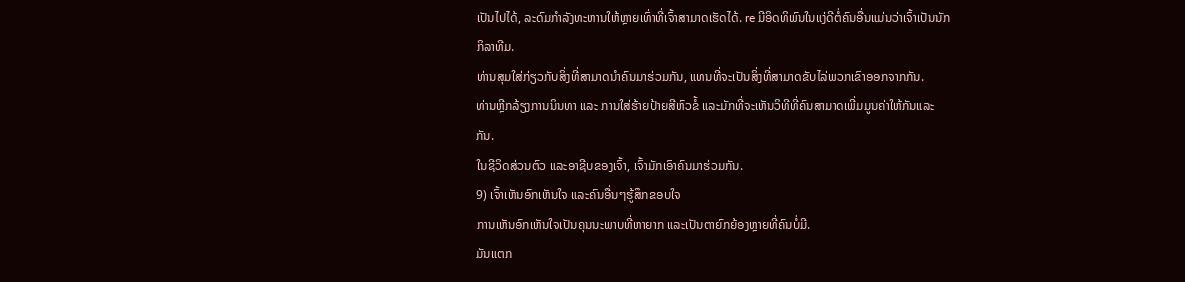ເປັນໄປໄດ້, ລະດົມກຳລັງທະຫານໃຫ້ຫຼາຍເທົ່າທີ່ເຈົ້າສາມາດເຮັດໄດ້. re ມີອິດທິພົນໃນແງ່ດີຕໍ່ຄົນອື່ນແມ່ນວ່າເຈົ້າເປັນນັກກິລາທີມ.
ທ່ານສຸມໃສ່ກ່ຽວກັບສິ່ງທີ່ສາມາດນໍາຄົນມາຮ່ວມກັນ, ແທນທີ່ຈະເປັນສິ່ງທີ່ສາມາດຂັບໄລ່ພວກເຂົາອອກຈາກກັນ.
ທ່ານຫຼີກລ້ຽງການນິນທາ ແລະ ການໃສ່ຮ້າຍປ້າຍສີຫົວຂໍ້ ແລະມັກທີ່ຈະເຫັນວິທີທີ່ຄົນສາມາດເພີ່ມມູນຄ່າໃຫ້ກັນແລະກັນ.
ໃນຊີວິດສ່ວນຕົວ ແລະອາຊີບຂອງເຈົ້າ, ເຈົ້າມັກເອົາຄົນມາຮ່ວມກັນ.
9) ເຈົ້າເຫັນອົກເຫັນໃຈ ແລະຄົນອື່ນໆຮູ້ສຶກຂອບໃຈ
ການເຫັນອົກເຫັນໃຈເປັນຄຸນນະພາບທີ່ຫາຍາກ ແລະເປັນຕາຍົກຍ້ອງຫຼາຍທີ່ຄົນບໍ່ມີ.
ມັນແຕກ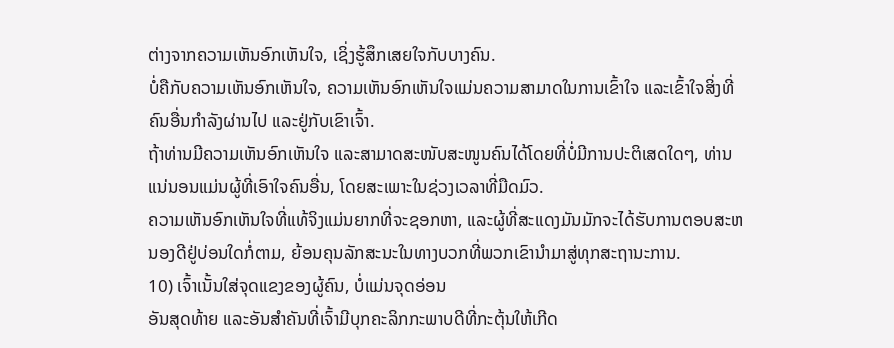ຕ່າງຈາກຄວາມເຫັນອົກເຫັນໃຈ, ເຊິ່ງຮູ້ສຶກເສຍໃຈກັບບາງຄົນ.
ບໍ່ຄືກັບຄວາມເຫັນອົກເຫັນໃຈ, ຄວາມເຫັນອົກເຫັນໃຈແມ່ນຄວາມສາມາດໃນການເຂົ້າໃຈ ແລະເຂົ້າໃຈສິ່ງທີ່ຄົນອື່ນກໍາລັງຜ່ານໄປ ແລະຢູ່ກັບເຂົາເຈົ້າ.
ຖ້າທ່ານມີຄວາມເຫັນອົກເຫັນໃຈ ແລະສາມາດສະໜັບສະໜູນຄົນໄດ້ໂດຍທີ່ບໍ່ມີການປະຕິເສດໃດໆ, ທ່ານແນ່ນອນແມ່ນຜູ້ທີ່ເອົາໃຈຄົນອື່ນ, ໂດຍສະເພາະໃນຊ່ວງເວລາທີ່ມືດມົວ.
ຄວາມເຫັນອົກເຫັນໃຈທີ່ແທ້ຈິງແມ່ນຍາກທີ່ຈະຊອກຫາ, ແລະຜູ້ທີ່ສະແດງມັນມັກຈະໄດ້ຮັບການຕອບສະຫນອງດີຢູ່ບ່ອນໃດກໍ່ຕາມ, ຍ້ອນຄຸນລັກສະນະໃນທາງບວກທີ່ພວກເຂົານໍາມາສູ່ທຸກສະຖານະການ.
10) ເຈົ້າເນັ້ນໃສ່ຈຸດແຂງຂອງຜູ້ຄົນ, ບໍ່ແມ່ນຈຸດອ່ອນ
ອັນສຸດທ້າຍ ແລະອັນສຳຄັນທີ່ເຈົ້າມີບຸກຄະລິກກະພາບດີທີ່ກະຕຸ້ນໃຫ້ເກີດ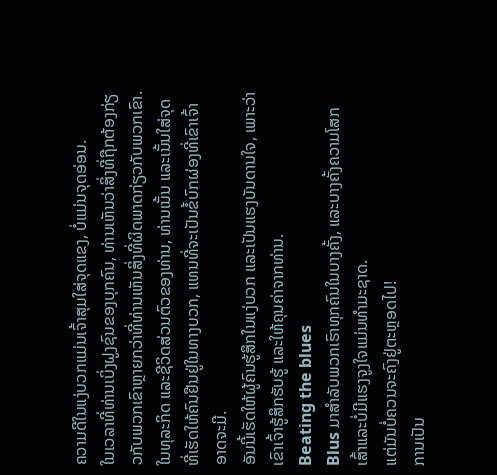ຄວາມດີໃນແງ່ບວກແມ່ນເຈົ້າສຸມໃສ່ຈຸດແຂງ, ບໍ່ແມ່ນຈຸດອ່ອນ.
ໃນເວລາທີ່ທ່ານເບິ່ງຝູງຊົນຂອງບຸກຄົນ, ທ່ານເຫັນວ່າສິ່ງທີ່ຖືກຕ້ອງກ່ຽວກັບພວກເຂົາຫຼາຍກວ່າທີ່ທ່ານເຫັນສິ່ງທີ່ຜິດພາດກ່ຽວກັບພວກເຂົາ.
ໃນທຸລະກິດ ແລະຊີວິດສ່ວນຕົວຂອງທ່ານ, ທ່ານເນັ້ນ ແລະເນັ້ນໃສ່ຈຸດທີ່ເຮັດໃຫ້ຄົນຢືນຢູ່ໃນທາງບວກ, ແທນທີ່ຈະເປັນຂໍ້ບົກຜ່ອງທີ່ເຂົາເຈົ້າອາດຈະມີ.
ອັນນີ້ເຮັດໃຫ້ຜູ້ຄົນຮູ້ສຶກໃນແງ່ບວກ ແລະເປັນແຮງບັນດານໃຈ, ເພາະວ່າເຂົາເຈົ້າຮູ້ສຶກຮັບຮູ້ ແລະໃຫ້ຄຸນຄ່າຈາກທ່ານ.
Beating the blues
Blus ມາສໍາລັບພວກເຮົາທຸກຄົນໃນບາງຄັ້ງ, ແລະບາງຄັ້ງຄວາມໂສກເສົ້າແລະບໍ່ມີແຮງຈູງໃຈແມ່ນທໍາມະຊາດ.
ແຕ່ມັນບໍ່ຄວນຈະຄົງຢູ່ຕະຫຼອດໄປ!
ການເປັນ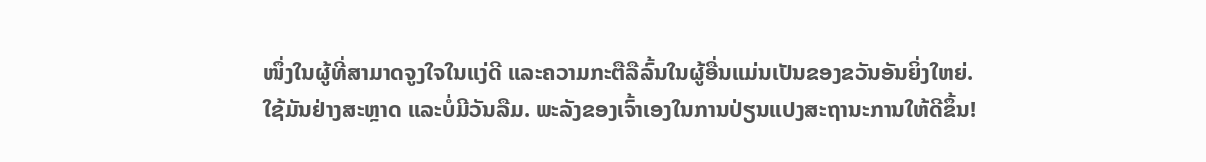ໜຶ່ງໃນຜູ້ທີ່ສາມາດຈູງໃຈໃນແງ່ດີ ແລະຄວາມກະຕືລືລົ້ນໃນຜູ້ອື່ນແມ່ນເປັນຂອງຂວັນອັນຍິ່ງໃຫຍ່.
ໃຊ້ມັນຢ່າງສະຫຼາດ ແລະບໍ່ມີວັນລືມ. ພະລັງຂອງເຈົ້າເອງໃນການປ່ຽນແປງສະຖານະການໃຫ້ດີຂຶ້ນ!